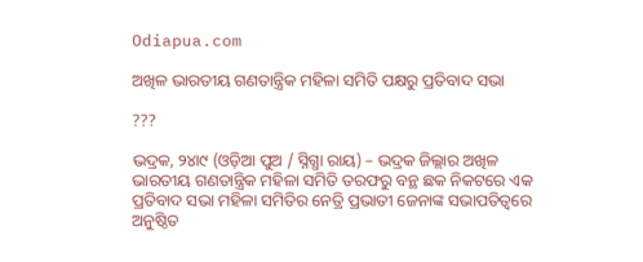Odiapua.com

ଅଖିଳ ଭାରତୀୟ ଗଣତାନ୍ତ୍ରିକ ମହିଳା ସମିତି ପକ୍ଷରୁ ପ୍ରତିବାଦ ସଭା

???

ଭଦ୍ରକ, ୨୪ା୯ (ଓଡ଼ିଆ ପୁଅ / ସ୍ନିଗ୍ଧା ରାୟ) – ଭଦ୍ରକ ଜିଲ୍ଲାର ଅଖିଳ ଭାରତୀୟ ଗଣତାନ୍ତ୍ରିକ ମହିଳା ସମିତି ତରଫରୁ ବନ୍ଥ ଛକ ନିକଟରେ ଏକ ପ୍ରତିବାଦ ସଭା ମହିଳା ସମିତିର ନେତ୍ରି ପ୍ରଭାତୀ ଜେନାଙ୍କ ସଭାପତିତ୍ୱରେ ଅନୁଷ୍ଠିତ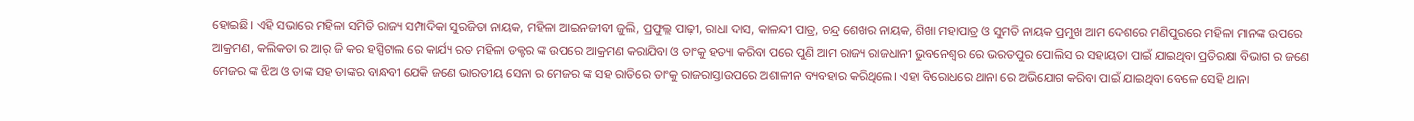ହୋଇଛି। ଏହି ସଭାରେ ମହିଳା ସମିତି ରାଜ୍ୟ ସମ୍ପାଦିକା ସୁରଜିତା ନାୟକ, ମହିଳା ଆଇନଜୀବୀ ଜୁଲି, ପ୍ରଫୁଲ୍ଲ ପାଢ଼ୀ, ରାଧା ଦାସ, କାଳନ୍ଦୀ ପାତ୍ର, ଚନ୍ଦ୍ର ଶେଖର ନାୟକ, ଶିଖା ମହାପାତ୍ର ଓ ସୁମତି ନାୟକ ପ୍ରମୁଖ ଆମ ଦେଶରେ ମଣିପୁରରେ ମହିଳା ମାନଙ୍କ ଉପରେ ଆକ୍ରମଣ, କଲିକତା ର ଆର୍ ଜି କର ହସ୍ପିଟାଲ ରେ କାର୍ଯ୍ୟ ରତ ମହିଳା ଡକ୍ଟର ଙ୍କ ଉପରେ ଆକ୍ରମଣ କରାଯିବା ଓ ତାଂକୁ ହତ୍ୟା କରିବା ପରେ ପୁଣି ଆମ ରାଜ୍ୟ ରାଜଧାନୀ ଭୁବନେଶ୍ୱର ରେ ଭରତପୁର ପୋଲିସ ର ସହାୟତା ପାଇଁ ଯାଇଥିବା ପ୍ରତିରକ୍ଷା ବିଭାଗ ର ଜଣେ ମେଜର ଙ୍କ ଝିଅ ଓ ତାଙ୍କ ସହ ତାଙ୍କର ବାନ୍ଧବୀ ଯେକି ଜଣେ ଭାରତୀୟ ସେନା ର ମେଜର ଙ୍କ ସହ ରାତିରେ ତାଂକୁ ରାଜରାସ୍ତାଉପରେ ଅଶାଳୀନ ବ୍ୟବହାର କରିଥିଲେ। ଏହା ବିରୋଧରେ ଥାନା ରେ ଅଭିଯୋଗ କରିବା ପାଇଁ ଯାଇଥିବା ବେଳେ ସେହି ଥାନା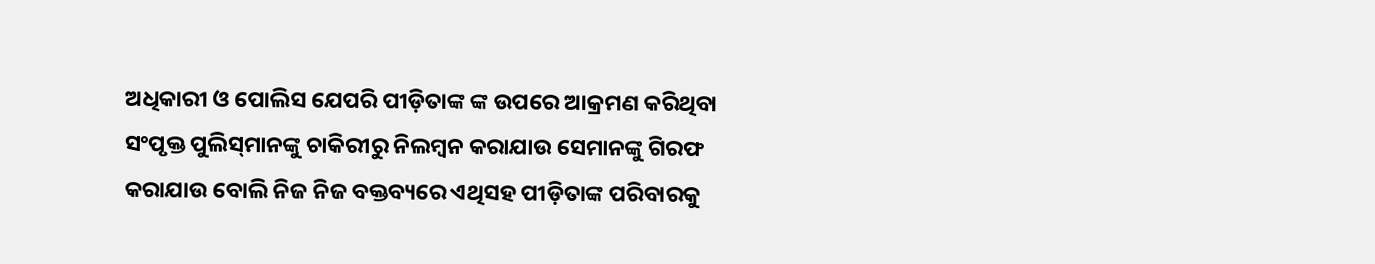ଅଧିକାରୀ ଓ ପୋଲିସ ଯେପରି ପୀଡ଼ିତାଙ୍କ ଙ୍କ ଉପରେ ଆକ୍ରମଣ କରିଥିବା ସଂପୃକ୍ତ ପୁଲିସ୍‌ମାନଙ୍କୁ ଚାକିରୀରୁ ନିଲମ୍ବନ କରାଯାଉ ସେମାନଙ୍କୁ ଗିରଫ କରାଯାଉ ବୋଲି ନିଜ ନିଜ ବକ୍ତବ୍ୟରେ ଏଥିସହ ପୀଡ଼ିତାଙ୍କ ପରିବାରକୁ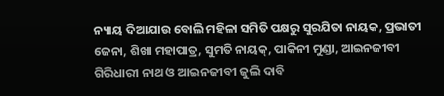ନ୍ୟାୟ ଦିଆଯାଉ ବୋଲି ମହିଳା ସମିତି ପକ୍ଷରୁ ସୁରଯିତା ନାୟକ, ପ୍ରଭାତୀ ଜେନା, ଶିଖା ମହାପାତ୍ର, ସୁମତି ନାୟକ୍‌, ପାକିନୀ ମୁଣ୍ଡା, ଆଇନଜୀବୀ ଗିରିଧାରୀ ନାଥ ଓ ଆଇନଜୀବୀ ଜୁଲି ଦାବି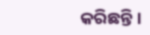କରିଛନ୍ତି।